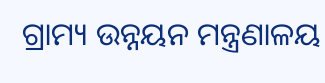ଗ୍ରାମ୍ୟ ଉନ୍ନୟନ ମନ୍ତ୍ରଣାଳୟ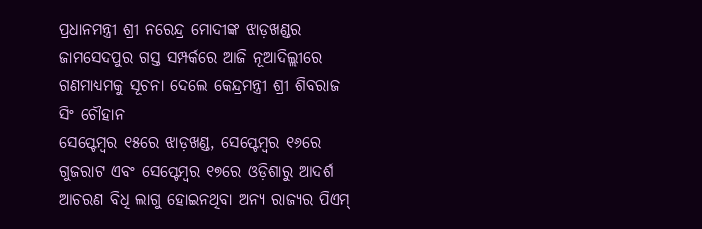ପ୍ରଧାନମନ୍ତ୍ରୀ ଶ୍ରୀ ନରେନ୍ଦ୍ର ମୋଦୀଙ୍କ ଝାଡ଼ଖଣ୍ଡର ଜାମସେଦପୁର ଗସ୍ତ ସମ୍ପର୍କରେ ଆଜି ନୂଆଦିଲ୍ଲୀରେ ଗଣମାଧ୍ୟମକୁ ସୂଚନା ଦେଲେ କେନ୍ଦ୍ରମନ୍ତ୍ରୀ ଶ୍ରୀ ଶିବରାଜ ସିଂ ଚୌହାନ
ସେପ୍ଟେମ୍ବର ୧୫ରେ ଝାଡ଼ଖଣ୍ଡ, ସେପ୍ଟେମ୍ବର ୧୬ରେ ଗୁଜରାଟ ଏବଂ ସେପ୍ଟେମ୍ବର ୧୭ରେ ଓଡ଼ିଶାରୁ ଆଦର୍ଶ ଆଚରଣ ବିଧି ଲାଗୁ ହୋଇନଥିବା ଅନ୍ୟ ରାଜ୍ୟର ପିଏମ୍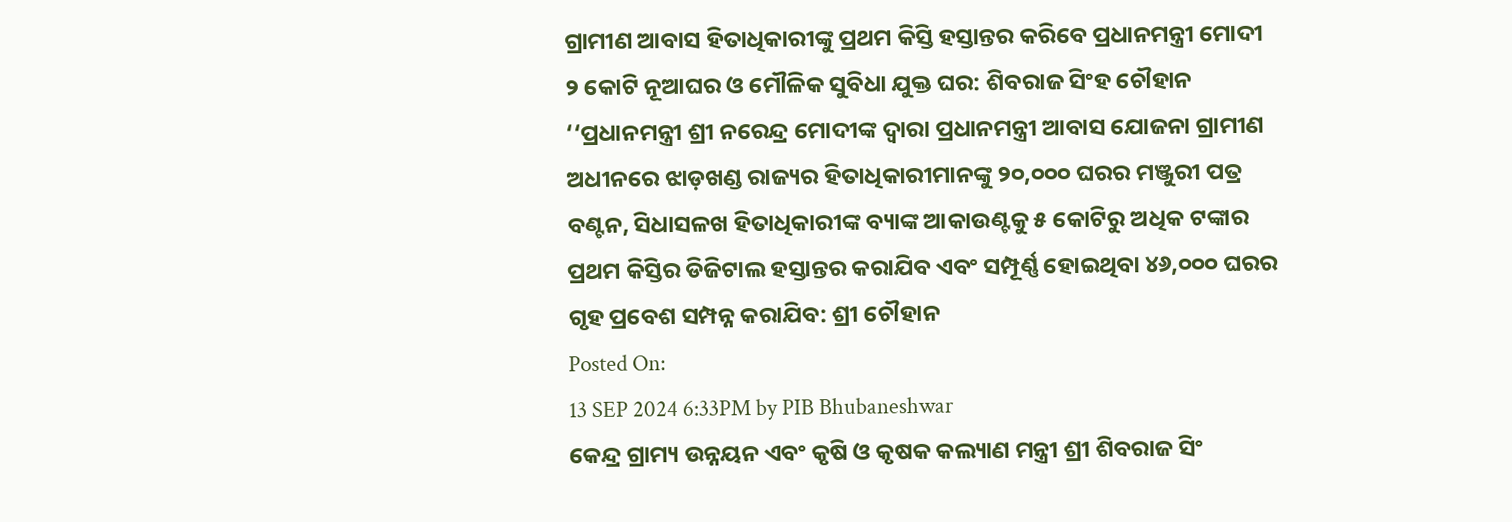ଗ୍ରାମୀଣ ଆବାସ ହିତାଧିକାରୀଙ୍କୁ ପ୍ରଥମ କିସ୍ତି ହସ୍ତାନ୍ତର କରିବେ ପ୍ରଧାନମନ୍ତ୍ରୀ ମୋଦୀ
୨ କୋଟି ନୂଆଘର ଓ ମୌଳିକ ସୁବିଧା ଯୁକ୍ତ ଘର: ଶିବରାଜ ସିଂହ ଚୌହାନ
‘‘ପ୍ରଧାନମନ୍ତ୍ରୀ ଶ୍ରୀ ନରେନ୍ଦ୍ର ମୋଦୀଙ୍କ ଦ୍ୱାରା ପ୍ରଧାନମନ୍ତ୍ରୀ ଆବାସ ଯୋଜନା ଗ୍ରାମୀଣ ଅଧୀନରେ ଝାଡ଼ଖଣ୍ଡ ରାଜ୍ୟର ହିତାଧିକାରୀମାନଙ୍କୁ ୨୦,୦୦୦ ଘରର ମଞ୍ଜୁରୀ ପତ୍ର ବଣ୍ଟନ, ସିଧାସଳଖ ହିତାଧିକାରୀଙ୍କ ବ୍ୟାଙ୍କ ଆକାଉଣ୍ଟକୁ ୫ କୋଟିରୁ ଅଧିକ ଟଙ୍କାର ପ୍ରଥମ କିସ୍ତିର ଡିଜିଟାଲ ହସ୍ତାନ୍ତର କରାଯିବ ଏବଂ ସମ୍ପୂର୍ଣ୍ଣ ହୋଇଥିବା ୪୬,୦୦୦ ଘରର ଗୃହ ପ୍ରବେଶ ସମ୍ପନ୍ନ କରାଯିବ: ଶ୍ରୀ ଚୌହାନ
Posted On:
13 SEP 2024 6:33PM by PIB Bhubaneshwar
କେନ୍ଦ୍ର ଗ୍ରାମ୍ୟ ଉନ୍ନୟନ ଏବଂ କୃଷି ଓ କୃଷକ କଲ୍ୟାଣ ମନ୍ତ୍ରୀ ଶ୍ରୀ ଶିବରାଜ ସିଂ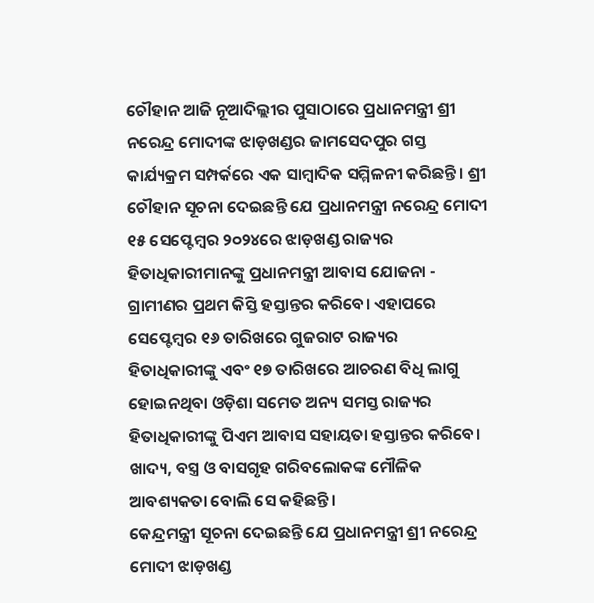ଚୌହାନ ଆଜି ନୂଆଦିଲ୍ଲୀର ପୁସାଠାରେ ପ୍ରଧାନମନ୍ତ୍ରୀ ଶ୍ରୀ ନରେନ୍ଦ୍ର ମୋଦୀଙ୍କ ଝାଡ଼ଖଣ୍ଡର ଜାମସେଦପୁର ଗସ୍ତ କାର୍ଯ୍ୟକ୍ରମ ସମ୍ପର୍କରେ ଏକ ସାମ୍ବାଦିକ ସମ୍ମିଳନୀ କରିଛନ୍ତି । ଶ୍ରୀ ଚୌହାନ ସୂଚନା ଦେଇଛନ୍ତି ଯେ ପ୍ରଧାନମନ୍ତ୍ରୀ ନରେନ୍ଦ୍ର ମୋଦୀ ୧୫ ସେପ୍ଟେମ୍ବର ୨୦୨୪ରେ ଝାଡ଼ଖଣ୍ଡ ରାଜ୍ୟର ହିତାଧିକାରୀମାନଙ୍କୁ ପ୍ରଧାନମନ୍ତ୍ରୀ ଆବାସ ଯୋଜନା - ଗ୍ରାମୀଣର ପ୍ରଥମ କିସ୍ତି ହସ୍ତାନ୍ତର କରିବେ। ଏହାପରେ ସେପ୍ଟେମ୍ବର ୧୬ ତାରିଖରେ ଗୁଜରାଟ ରାଜ୍ୟର ହିତାଧିକାରୀଙ୍କୁ ଏବଂ ୧୭ ତାରିଖରେ ଆଚରଣ ବିଧି ଲାଗୁ ହୋଇନଥିବା ଓଡ଼ିଶା ସମେତ ଅନ୍ୟ ସମସ୍ତ ରାଜ୍ୟର ହିତାଧିକାରୀଙ୍କୁ ପିଏମ ଆବାସ ସହାୟତା ହସ୍ତାନ୍ତର କରିବେ। ଖାଦ୍ୟ, ବସ୍ତ୍ର ଓ ବାସଗୃହ ଗରିବଲୋକଙ୍କ ମୌଳିକ ଆବଶ୍ୟକତା ବୋଲି ସେ କହିଛନ୍ତି।
କେନ୍ଦ୍ରମନ୍ତ୍ରୀ ସୂଚନା ଦେଇଛନ୍ତି ଯେ ପ୍ରଧାନମନ୍ତ୍ରୀ ଶ୍ରୀ ନରେନ୍ଦ୍ର ମୋଦୀ ଝାଡ଼ଖଣ୍ଡ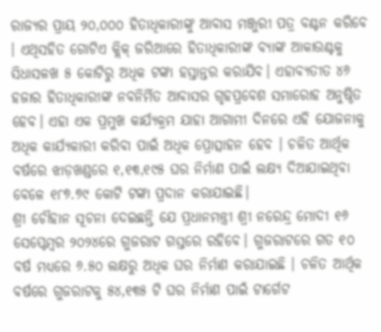ରାଜ୍ୟର ପ୍ରାୟ ୨୦,୦୦୦ ହିତାଧିକାରୀଙ୍କୁ ଆବାସ ମଞ୍ଜୁରୀ ପତ୍ର ବଣ୍ଟନ କରିବେ । ଏଥିସହିତ ଗୋଟିଏ କ୍ଲିକ୍ ଜରିଆରେ ହିତାଧିକାରୀଙ୍କ ବ୍ୟାଙ୍କ ଆକାଉଣ୍ଟକୁ ସିଧାସଳଖ ୫ କୋଟିରୁ ଅଧିକ ଟଙ୍କା ହସ୍ତାନ୍ତର କରାଯିବ। ଏହାବ୍ୟତୀତ ୪୬ ହଜାର ହିତାଧିକାରୀଙ୍କ ନବନିର୍ମିତ ଆବାସର ଗୃହପ୍ରବେଶ ସମାରୋହ ଅନୁଷ୍ଠିତ ହେବ। ଏହା ଏକ ପ୍ରମୁଖ କାର୍ଯ୍ୟକ୍ରମ ଯାହା ଆଗାମୀ ଦିନରେ ଏହି ଯୋଜନାକୁ ଅଧିକ କାର୍ଯ୍ୟକାରୀ କରିବା ପାଇଁ ଅଧିକ ପ୍ରୋତ୍ସାହନ ହେବ । ଚଳିତ ଆର୍ଥିକ ବର୍ଷରେ ଝାଡ଼ଖଣ୍ଡରେ ୧,୧୩,୧୯୫ ଘର ନିର୍ମାଣ ପାଇଁ ଲକ୍ଷ୍ୟ ଦିଆଯାଇଥିବା ବେଳେ ୧୮୭.୭୯ କୋଟି ଟଙ୍କା ପ୍ରଦାନ କରାଯାଇଛି।
ଶ୍ରୀ ଚୌହାନ ସୂଚନା ଦେଇଛନ୍ତି ଯେ ପ୍ରଧାନମନ୍ତ୍ରୀ ଶ୍ରୀ ନରେନ୍ଦ୍ର ମୋଦୀ ୧୬ ସେପ୍ଟେମ୍ବର ୨୦୨୪ରେ ଗୁଜରାଟ ଗସ୍ତରେ ରହିବେ। ଗୁଜରାଟରେ ଗତ ୧୦ ବର୍ଷ ମଧ୍ୟରେ ୬.୫୦ ଲକ୍ଷରୁ ଅଧିକ ଘର ନିର୍ମାଣ କରାଯାଇଛି । ଚଳିତ ଆର୍ଥିକ ବର୍ଷରେ ଗୁଜରାଟକୁ ୫୪,୧୩୫ ଟି ଘର ନିର୍ମାଣ ପାଇଁ ଟାର୍ଗେଟ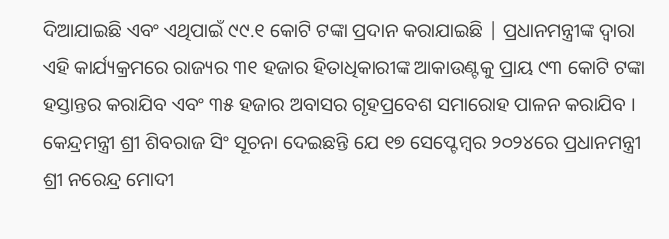ଦିଆଯାଇଛି ଏବଂ ଏଥିପାଇଁ ୯୯.୧ କୋଟି ଟଙ୍କା ପ୍ରଦାନ କରାଯାଇଛି | ପ୍ରଧାନମନ୍ତ୍ରୀଙ୍କ ଦ୍ୱାରା ଏହି କାର୍ଯ୍ୟକ୍ରମରେ ରାଜ୍ୟର ୩୧ ହଜାର ହିତାଧିକାରୀଙ୍କ ଆକାଉଣ୍ଟକୁ ପ୍ରାୟ ୯୩ କୋଟି ଟଙ୍କା ହସ୍ତାନ୍ତର କରାଯିବ ଏବଂ ୩୫ ହଜାର ଅବାସର ଗୃହପ୍ରବେଶ ସମାରୋହ ପାଳନ କରାଯିବ ।
କେନ୍ଦ୍ରମନ୍ତ୍ରୀ ଶ୍ରୀ ଶିବରାଜ ସିଂ ସୂଚନା ଦେଇଛନ୍ତି ଯେ ୧୭ ସେପ୍ଟେମ୍ବର ୨୦୨୪ରେ ପ୍ରଧାନମନ୍ତ୍ରୀ ଶ୍ରୀ ନରେନ୍ଦ୍ର ମୋଦୀ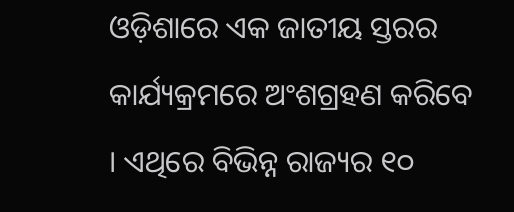ଓଡ଼ିଶାରେ ଏକ ଜାତୀୟ ସ୍ତରର କାର୍ଯ୍ୟକ୍ରମରେ ଅଂଶଗ୍ରହଣ କରିବେ । ଏଥିରେ ବିଭିନ୍ନ ରାଜ୍ୟର ୧୦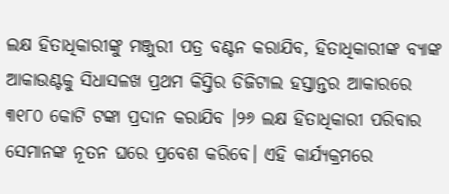ଲକ୍ଷ ହିତାଧିକାରୀଙ୍କୁ ମଞ୍ଜୁରୀ ପତ୍ର ବଣ୍ଟନ କରାଯିବ, ହିତାଧିକାରୀଙ୍କ ବ୍ୟାଙ୍କ ଆକାଉଣ୍ଟକୁ ସିଧାସଳଖ ପ୍ରଥମ କିସ୍ତିର ଡିଜିଟାଲ ହସ୍ତାନ୍ତର ଆକାରରେ ୩୧୮୦ କୋଟି ଟଙ୍କା ପ୍ରଦାନ କରାଯିବ ।୨୬ ଲକ୍ଷ ହିତାଧିକାରୀ ପରିବାର ସେମାନଙ୍କ ନୂତନ ଘରେ ପ୍ରବେଶ କରିବେ। ଏହି କାର୍ଯ୍ୟକ୍ରମରେ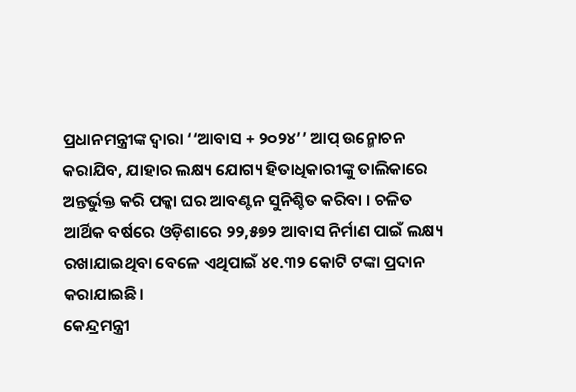ପ୍ରଧାନମନ୍ତ୍ରୀଙ୍କ ଦ୍ୱାରା ‘‘ଆବାସ + ୨୦୨୪’’ ଆପ୍ ଉନ୍ମୋଚନ କରାଯିବ, ଯାହାର ଲକ୍ଷ୍ୟ ଯୋଗ୍ୟ ହିତାଧିକାରୀଙ୍କୁ ତାଲିକାରେ ଅନ୍ତର୍ଭୁକ୍ତ କରି ପକ୍କା ଘର ଆବଣ୍ଟନ ସୁନିଶ୍ଚିତ କରିବା । ଚଳିତ ଆର୍ଥିକ ବର୍ଷରେ ଓଡ଼ିଶାରେ ୨୨,୫୭୨ ଆବାସ ନିର୍ମାଣ ପାଇଁ ଲକ୍ଷ୍ୟ ରଖାଯାଇଥିବା ବେଳେ ଏଥିପାଇଁ ୪୧.୩୨ କୋଟି ଟଙ୍କା ପ୍ରଦାନ କରାଯାଇଛି।
କେନ୍ଦ୍ରମନ୍ତ୍ରୀ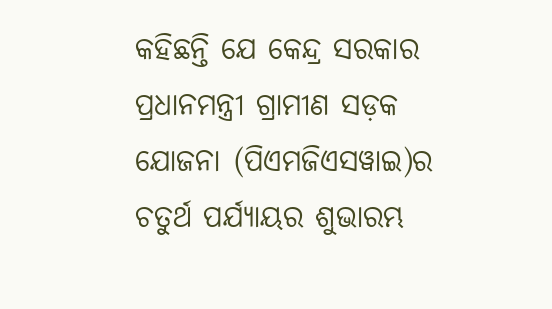କହିଛନ୍ତି ଯେ କେନ୍ଦ୍ର ସରକାର ପ୍ରଧାନମନ୍ତ୍ରୀ ଗ୍ରାମୀଣ ସଡ଼କ ଯୋଜନା (ପିଏମଜିଏସୱାଇ)ର ଚତୁର୍ଥ ପର୍ଯ୍ୟାୟର ଶୁଭାରମ୍ଭ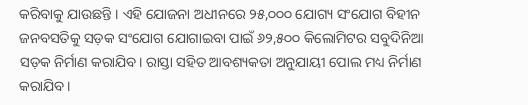କରିବାକୁ ଯାଉଛନ୍ତି । ଏହି ଯୋଜନା ଅଧୀନରେ ୨୫,୦୦୦ ଯୋଗ୍ୟ ସଂଯୋଗ ବିହୀନ ଜନବସତିକୁ ସଡ଼କ ସଂଯୋଗ ଯୋଗାଇବା ପାଇଁ ୬୨,୫୦୦ କିଲୋମିଟର ସବୁଦିନିଆ ସଡ଼କ ନିର୍ମାଣ କରାଯିବ। ରାସ୍ତା ସହିତ ଆବଶ୍ୟକତା ଅନୁଯାୟୀ ପୋଲ ମଧ୍ୟ ନିର୍ମାଣ କରାଯିବ।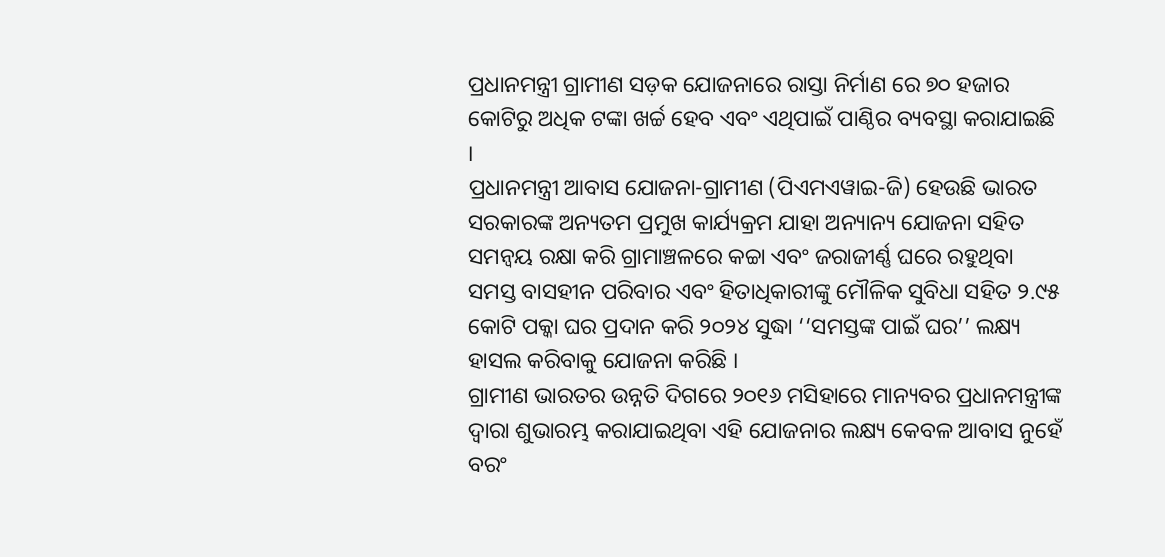ପ୍ରଧାନମନ୍ତ୍ରୀ ଗ୍ରାମୀଣ ସଡ଼କ ଯୋଜନାରେ ରାସ୍ତା ନିର୍ମାଣ ରେ ୭୦ ହଜାର କୋଟିରୁ ଅଧିକ ଟଙ୍କା ଖର୍ଚ୍ଚ ହେବ ଏବଂ ଏଥିପାଇଁ ପାଣ୍ଠିର ବ୍ୟବସ୍ଥା କରାଯାଇଛି ।
ପ୍ରଧାନମନ୍ତ୍ରୀ ଆବାସ ଯୋଜନା-ଗ୍ରାମୀଣ (ପିଏମଏୱାଇ-ଜି) ହେଉଛି ଭାରତ ସରକାରଙ୍କ ଅନ୍ୟତମ ପ୍ରମୁଖ କାର୍ଯ୍ୟକ୍ରମ ଯାହା ଅନ୍ୟାନ୍ୟ ଯୋଜନା ସହିତ ସମନ୍ୱୟ ରକ୍ଷା କରି ଗ୍ରାମାଞ୍ଚଳରେ କଚ୍ଚା ଏବଂ ଜରାଜୀର୍ଣ୍ଣ ଘରେ ରହୁଥିବା ସମସ୍ତ ବାସହୀନ ପରିବାର ଏବଂ ହିତାଧିକାରୀଙ୍କୁ ମୌଳିକ ସୁବିଧା ସହିତ ୨.୯୫ କୋଟି ପକ୍କା ଘର ପ୍ରଦାନ କରି ୨୦୨୪ ସୁଦ୍ଧା ‘‘ସମସ୍ତଙ୍କ ପାଇଁ ଘର’’ ଲକ୍ଷ୍ୟ ହାସଲ କରିବାକୁ ଯୋଜନା କରିଛି ।
ଗ୍ରାମୀଣ ଭାରତର ଉନ୍ନତି ଦିଗରେ ୨୦୧୬ ମସିହାରେ ମାନ୍ୟବର ପ୍ରଧାନମନ୍ତ୍ରୀଙ୍କ ଦ୍ୱାରା ଶୁଭାରମ୍ଭ କରାଯାଇଥିବା ଏହି ଯୋଜନାର ଲକ୍ଷ୍ୟ କେବଳ ଆବାସ ନୁହେଁ ବରଂ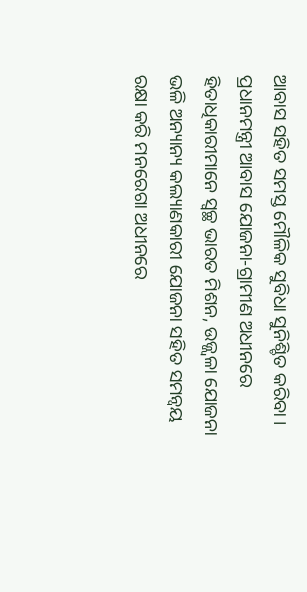ଆବାସ ସହିତ ସମସ୍ତ ମୌଳିକ ସୁବିଧା ସୁନିଶ୍ଚିତ କରିବା । ପ୍ରଧାନମନ୍ତ୍ରୀ ଆବାସ ଯୋଜନା-ଗ୍ରାମୀଣ ଅଧୀନରେ ହିତାଧିକାରୀମାନେ ସ୍ୱଚ୍ଛ ଭାରତ ମିଶନ, ଉଜ୍ଜ୍ୱଳା ଯୋଜନା ଭଳି ଅନ୍ୟାନ୍ୟ କଲ୍ୟାଣକାରୀ ଯୋଜନା ସହିତ ସମନ୍ୱୟ ରକ୍ଷା କରି ମନରେଗା ଅଧୀନରେ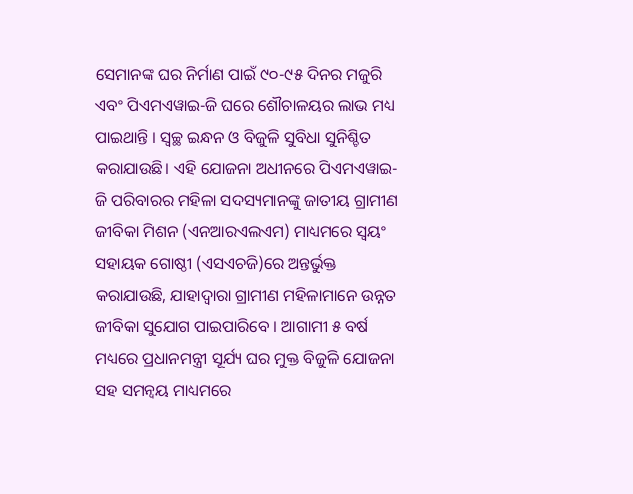ସେମାନଙ୍କ ଘର ନିର୍ମାଣ ପାଇଁ ୯୦-୯୫ ଦିନର ମଜୁରି ଏବଂ ପିଏମଏୱାଇ-ଜି ଘରେ ଶୌଚାଳୟର ଲାଭ ମଧ୍ୟ ପାଇଥାନ୍ତି । ସ୍ୱଚ୍ଛ ଇନ୍ଧନ ଓ ବିଜୁଳି ସୁବିଧା ସୁନିଶ୍ଚିତ କରାଯାଉଛି। ଏହି ଯୋଜନା ଅଧୀନରେ ପିଏମଏୱାଇ-ଜି ପରିବାରର ମହିଳା ସଦସ୍ୟମାନଙ୍କୁ ଜାତୀୟ ଗ୍ରାମୀଣ ଜୀବିକା ମିଶନ (ଏନଆରଏଲଏମ) ମାଧ୍ୟମରେ ସ୍ୱୟଂ ସହାୟକ ଗୋଷ୍ଠୀ (ଏସଏଚଜି)ରେ ଅନ୍ତର୍ଭୁକ୍ତ କରାଯାଉଛି, ଯାହାଦ୍ୱାରା ଗ୍ରାମୀଣ ମହିଳାମାନେ ଉନ୍ନତ ଜୀବିକା ସୁଯୋଗ ପାଇପାରିବେ । ଆଗାମୀ ୫ ବର୍ଷ ମଧ୍ୟରେ ପ୍ରଧାନମନ୍ତ୍ରୀ ସୂର୍ଯ୍ୟ ଘର ମୁକ୍ତ ବିଜୁଳି ଯୋଜନା ସହ ସମନ୍ୱୟ ମାଧ୍ୟମରେ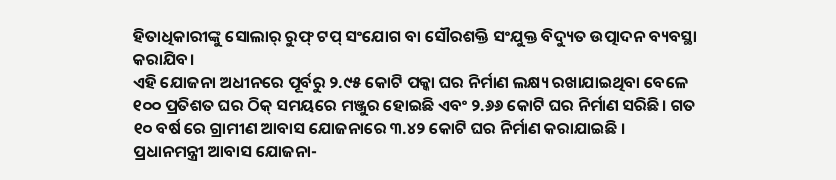ହିତାଧିକାରୀଙ୍କୁ ସୋଲାର୍ ରୁଫ୍ ଟପ୍ ସଂଯୋଗ ବା ସୌରଶକ୍ତି ସଂଯୁକ୍ତ ବିଦ୍ୟୁତ ଉତ୍ପାଦନ ବ୍ୟବସ୍ଥା କରାଯିବ।
ଏହି ଯୋଜନା ଅଧୀନରେ ପୂର୍ବରୁ ୨.୯୫ କୋଟି ପକ୍କା ଘର ନିର୍ମାଣ ଲକ୍ଷ୍ୟ ରଖାଯାଇଥିବା ବେଳେ ୧୦୦ ପ୍ରତିଶତ ଘର ଠିକ୍ ସମୟରେ ମଞ୍ଜୁର ହୋଇଛି ଏବଂ ୨.୬୬ କୋଟି ଘର ନିର୍ମାଣ ସରିଛି। ଗତ ୧୦ ବର୍ଷ ରେ ଗ୍ରାମୀଣ ଆବାସ ଯୋଜନାରେ ୩.୪୨ କୋଟି ଘର ନିର୍ମାଣ କରାଯାଇଛି ।
ପ୍ରଧାନମନ୍ତ୍ରୀ ଆବାସ ଯୋଜନା-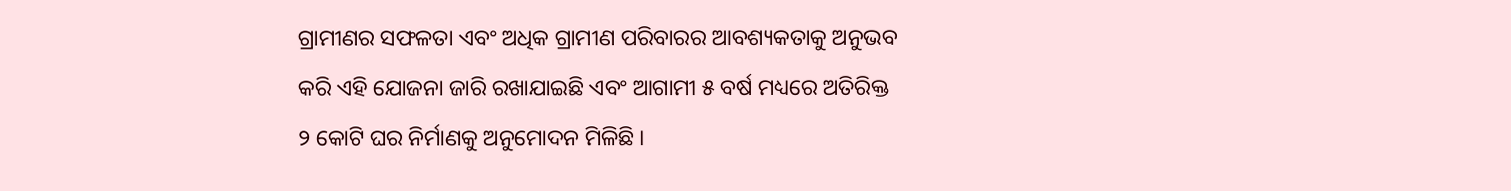ଗ୍ରାମୀଣର ସଫଳତା ଏବଂ ଅଧିକ ଗ୍ରାମୀଣ ପରିବାରର ଆବଶ୍ୟକତାକୁ ଅନୁଭବ କରି ଏହି ଯୋଜନା ଜାରି ରଖାଯାଇଛି ଏବଂ ଆଗାମୀ ୫ ବର୍ଷ ମଧ୍ୟରେ ଅତିରିକ୍ତ ୨ କୋଟି ଘର ନିର୍ମାଣକୁ ଅନୁମୋଦନ ମିଳିଛି ।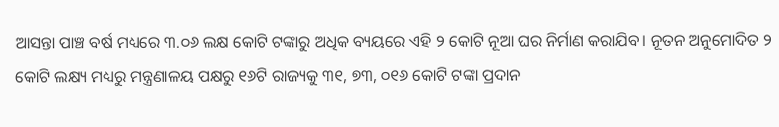ଆସନ୍ତା ପାଞ୍ଚ ବର୍ଷ ମଧ୍ୟରେ ୩.୦୬ ଲକ୍ଷ କୋଟି ଟଙ୍କାରୁ ଅଧିକ ବ୍ୟୟରେ ଏହି ୨ କୋଟି ନୂଆ ଘର ନିର୍ମାଣ କରାଯିବ। ନୂତନ ଅନୁମୋଦିତ ୨ କୋଟି ଲକ୍ଷ୍ୟ ମଧ୍ୟରୁ ମନ୍ତ୍ରଣାଳୟ ପକ୍ଷରୁ ୧୬ଟି ରାଜ୍ୟକୁ ୩୧, ୭୩, ୦୧୬ କୋଟି ଟଙ୍କା ପ୍ରଦାନ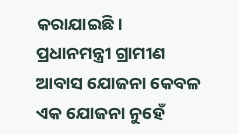କରାଯାଇଛି।
ପ୍ରଧାନମନ୍ତ୍ରୀ ଗ୍ରାମୀଣ ଆବାସ ଯୋଜନା କେବଳ ଏକ ଯୋଜନା ନୁହେଁ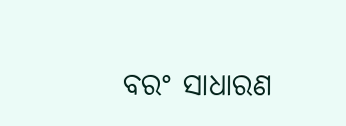ବରଂ ସାଧାରଣ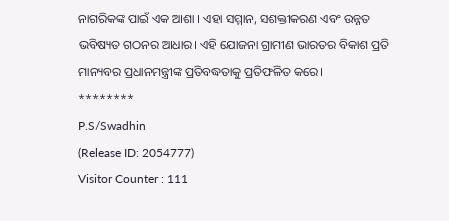ନାଗରିକଙ୍କ ପାଇଁ ଏକ ଆଶା । ଏହା ସମ୍ମାନ, ସଶକ୍ତୀକରଣ ଏବଂ ଉନ୍ନତ ଭବିଷ୍ୟତ ଗଠନର ଆଧାର। ଏହି ଯୋଜନା ଗ୍ରାମୀଣ ଭାରତର ବିକାଶ ପ୍ରତି ମାନ୍ୟବର ପ୍ରଧାନମନ୍ତ୍ରୀଙ୍କ ପ୍ରତିବଦ୍ଧତାକୁ ପ୍ରତିଫଳିତ କରେ।
********
P.S/Swadhin
(Release ID: 2054777)
Visitor Counter : 111